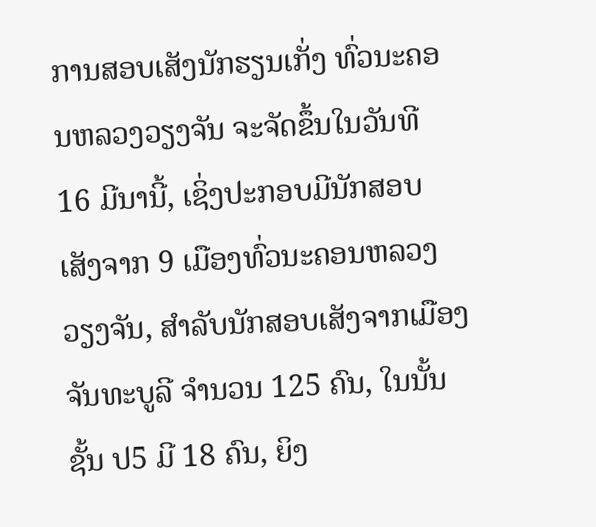ການສອບເສັງນັກຮຽນເກັ່ງ ທົ່ວນະຄອນຫລວງວຽງຈັນ ຈະຈັດຂຶ້ນໃນວັນທີ 16 ມີນານີ້, ເຊິ່ງປະກອບມີນັກສອບເສັງຈາກ 9 ເມືອງທົ່ວນະຄອນຫລວງວຽງຈັນ, ສຳລັບນັກສອບເສັງຈາກເມືອງຈັນທະບູລີ ຈຳນວນ 125 ຄົນ, ໃນນັ້ນ ຊັ້ນ ປ5 ມີ 18 ຄົນ, ຍິງ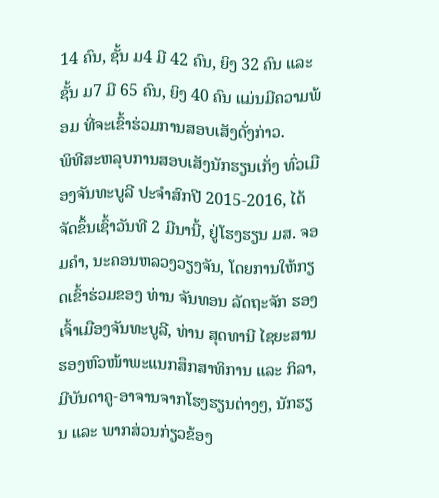14 ຄົນ, ຊັ້ນ ມ4 ມີ 42 ຄົນ, ຍິງ 32 ຄົນ ແລະ ຊັ້ນ ມ7 ມີ 65 ຄົນ, ຍິງ 40 ຄົນ ແມ່ນມີຄວາມພ້ອມ ທີ່ຈະເຂົ້າຮ່ວມການສອບເສັງດັ່ງກ່າວ.
ພິທີສະຫລຸບການສອບເສັງນັກຮຽນເກັ່ງ ທົ່ວເມືອງຈັນທະບູລີ ປະຈຳສົກປີ 2015-2016, ໄດ້ຈັດຂຶ້ນເຊົ້າວັນທີ 2 ມີນານີ້, ຢູ່ໂຮງຮຽນ ມສ. ຈອມຄຳ, ນະຄອນຫລວງວຽງຈັນ, ໂດຍການໃຫ້ກຽດເຂົ້າຮ່ວມຂອງ ທ່ານ ຈັນທອນ ລັດຖະຈັກ ຮອງເຈົ້າເມືອງຈັນທະບູລີ, ທ່ານ ສຸດທານີ ໄຊຍະສານ ຮອງຫົວໜ້າພະແນກສຶກສາທິການ ແລະ ກິລາ, ມີບັນດາຄູ-ອາຈານຈາກໂຮງຮຽນຕ່າງໆ, ນັກຮຽນ ແລະ ພາກສ່ວນກ່ຽວຂ້ອງ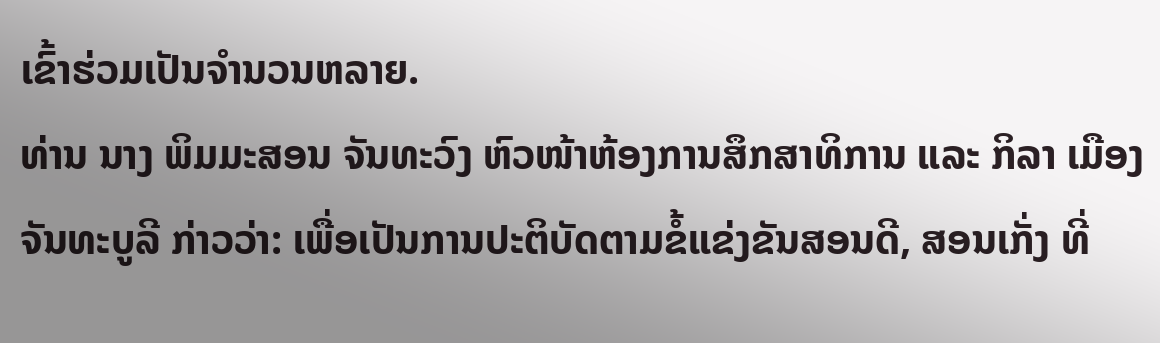ເຂົ້າຮ່ວມເປັນຈຳນວນຫລາຍ.
ທ່ານ ນາງ ພິມມະສອນ ຈັນທະວົງ ຫົວໜ້າຫ້ອງການສຶກສາທິການ ແລະ ກິລາ ເມືອງຈັນທະບູລີ ກ່າວວ່າ: ເພື່ອເປັນການປະຕິບັດຕາມຂໍ້ແຂ່ງຂັນສອນດີ, ສອນເກັ່ງ ທີ່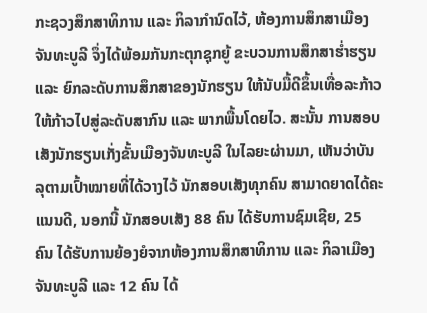ກະຊວງສຶກສາທິການ ແລະ ກິລາກຳນົດໄວ້, ຫ້ອງການສຶກສາເມືອງຈັນທະບູລີ ຈຶ່ງໄດ້ພ້ອມກັນກະຕຸກຊຸກຍູ້ ຂະບວນການສຶກສາຮ່ຳຮຽນ ແລະ ຍົກລະດັບການສຶກສາຂອງນັກຮຽນ ໃຫ້ນັບມື້ດີຂຶ້ນເທື່ອລະກ້າວ ໃຫ້ກ້າວໄປສູ່ລະດັບສາກົນ ແລະ ພາກພື້ນໂດຍໄວ. ສະນັ້ນ ການສອບເສັງນັກຮຽນເກັ່ງຂັ້ນເມືອງຈັນທະບູລີ ໃນໄລຍະຜ່ານມາ, ເຫັນວ່າບັນລຸຕາມເປົ້າໝາຍທີ່ໄດ້ວາງໄວ້ ນັກສອບເສັງທຸກຄົນ ສາມາດຍາດໄດ້ຄະແນນດີ, ນອກນີ້ ນັກສອບເສັງ 88 ຄົນ ໄດ້ຮັບການຊົມເຊີຍ, 25 ຄົນ ໄດ້ຮັບການຍ້ອງຍໍຈາກຫ້ອງການສຶກສາທິການ ແລະ ກິລາເມືອງຈັນທະບູລີ ແລະ 12 ຄົນ ໄດ້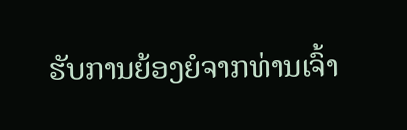ຮັບການຍ້ອງຍໍຈາກທ່ານເຈົ້າ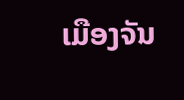ເມືອງຈັນ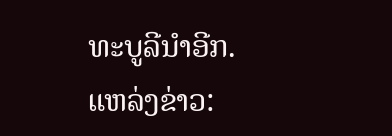ທະບູລີນຳອີກ.
ແຫລ່ງຂ່າວ: